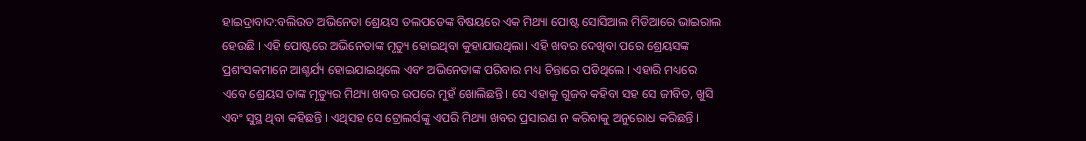ହାଇଦ୍ରାବାଦ:ବଲିଉଡ ଅଭିନେତା ଶ୍ରେୟସ ତଲପଡେଙ୍କ ବିଷୟରେ ଏକ ମିଥ୍ୟା ପୋଷ୍ଟ ସୋସିଆଲ ମିଡିଆରେ ଭାଇରାଲ ହେଉଛି । ଏହି ପୋଷ୍ଟରେ ଅଭିନେତାଙ୍କ ମୃତ୍ୟୁ ହୋଇଥିବା କୁହାଯାଉଥିଲା। ଏହି ଖବର ଦେଖିବା ପରେ ଶ୍ରେୟସଙ୍କ ପ୍ରଶଂସକମାନେ ଆଶ୍ଚର୍ଯ୍ୟ ହୋଇଯାଇଥିଲେ ଏବଂ ଅଭିନେତାଙ୍କ ପରିବାର ମଧ୍ୟ ଚିନ୍ତାରେ ପଡିଥିଲେ । ଏହାରି ମଧ୍ୟରେ ଏବେ ଶ୍ରେୟସ ତାଙ୍କ ମୃତ୍ୟୁର ମିଥ୍ୟା ଖବର ଉପରେ ମୁହଁ ଖୋଲିଛନ୍ତି। ସେ ଏହାକୁ ଗୁଜବ କହିବା ସହ ସେ ଜୀବିତ, ଖୁସି ଏବଂ ସୁସ୍ଥ ଥିବା କହିଛନ୍ତି । ଏଥିସହ ସେ ଟ୍ରୋଲର୍ସଙ୍କୁ ଏପରି ମିଥ୍ୟା ଖବର ପ୍ରସାରଣ ନ କରିବାକୁ ଅନୁରୋଧ କରିଛନ୍ତି ।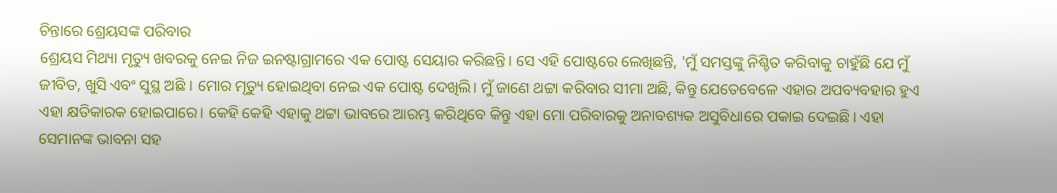ଚିନ୍ତାରେ ଶ୍ରେୟସଙ୍କ ପରିବାର
ଶ୍ରେୟସ ମିଥ୍ୟା ମୃତ୍ୟୁ ଖବରକୁ ନେଇ ନିଜ ଇନଷ୍ଟାଗ୍ରାମରେ ଏକ ପୋଷ୍ଟ ସେୟାର କରିଛନ୍ତି। ସେ ଏହି ପୋଷ୍ଟରେ ଲେଖିଛନ୍ତି, 'ମୁଁ ସମସ୍ତଙ୍କୁ ନିଶ୍ଚିତ କରିବାକୁ ଚାହୁଁଛି ଯେ ମୁଁ ଜୀବିତ, ଖୁସି ଏବଂ ସୁସ୍ଥ ଅଛି । ମୋର ମୃତ୍ୟୁ ହୋଇଥିବା ନେଇ ଏକ ପୋଷ୍ଟ ଦେଖିଲି। ମୁଁ ଜାଣେ ଥଟ୍ଟା କରିବାର ସୀମା ଅଛି, କିନ୍ତୁ ଯେତେବେଳେ ଏହାର ଅପବ୍ୟବହାର ହୁଏ ଏହା କ୍ଷତିକାରକ ହୋଇପାରେ। କେହି କେହି ଏହାକୁ ଥଟ୍ଟା ଭାବରେ ଆରମ୍ଭ କରିଥିବେ କିନ୍ତୁ ଏହା ମୋ ପରିବାରକୁ ଅନାବଶ୍ୟକ ଅସୁବିଧାରେ ପକାଇ ଦେଇଛି। ଏହା ସେମାନଙ୍କ ଭାବନା ସହ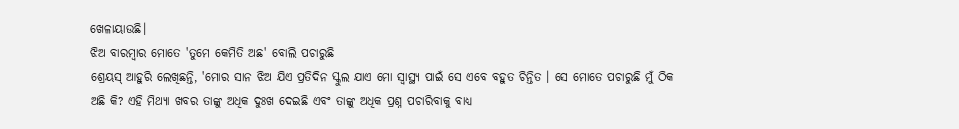ଖେଳାୟାଉଛି।
ଝିଅ ବାରମ୍ୱାର ମୋତେ 'ତୁମେ କେମିତି ଅଛ' ବୋଲି ପଚାରୁଛି
ଶ୍ରେୟସ୍ ଆହୁରି ଲେଖିଛନ୍ତି, 'ମୋର ସାନ ଝିଅ ଯିଏ ପ୍ରତିଦିନ ସ୍କୁଲ ଯାଏ ମୋ ସ୍ୱାସ୍ଥ୍ୟ ପାଇଁ ସେ ଏବେ ବହୁତ ଚିନ୍ତିତ । ସେ ମୋତେ ପଚାରୁଛି ମୁଁ ଠିକ ଅଛି କି? ଏହି ମିଥ୍ୟା ଖବର ତାଙ୍କୁ ଅଧିକ ଦୁଃଖ ଦେଇଛି ଏବଂ ତାଙ୍କୁ ଅଧିକ ପ୍ରଶ୍ନ ପଚାରିବାକୁ ବାଧ୍ୟ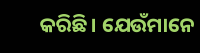କରିଛି। ଯେଉଁମାନେ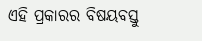ଏହି ପ୍ରକାରର ବିଷୟବସ୍ତୁ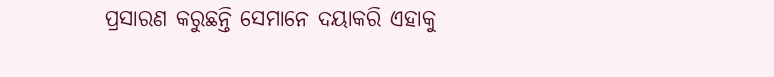ପ୍ରସାରଣ କରୁଛନ୍ତି ସେମାନେ ଦୟାକରି ଏହାକୁ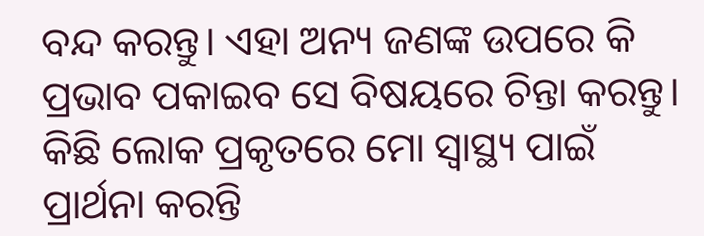ବନ୍ଦ କରନ୍ତୁ। ଏହା ଅନ୍ୟ ଜଣଙ୍କ ଉପରେ କି ପ୍ରଭାବ ପକାଇବ ସେ ବିଷୟରେ ଚିନ୍ତା କରନ୍ତୁ। କିଛି ଲୋକ ପ୍ରକୃତରେ ମୋ ସ୍ୱାସ୍ଥ୍ୟ ପାଇଁ ପ୍ରାର୍ଥନା କରନ୍ତି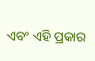ଏବଂ ଏହି ପ୍ରକାର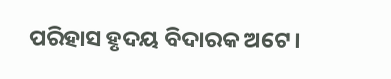ପରିହାସ ହୃଦୟ ବିଦାରକ ଅଟେ।